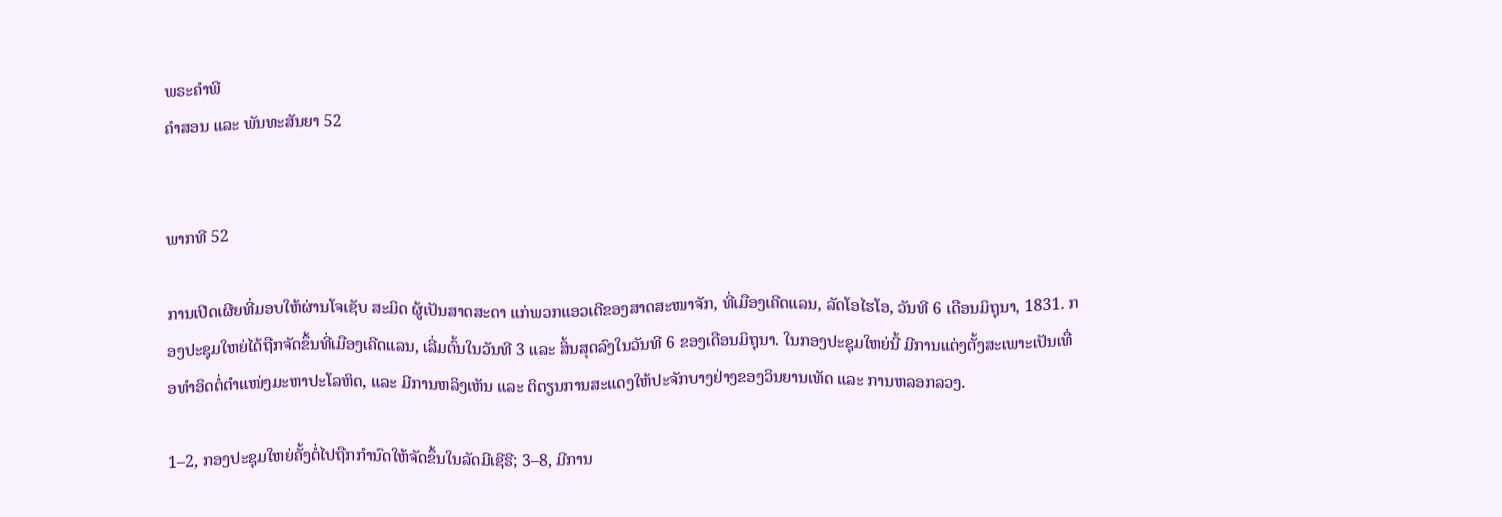ພຣະຄຳພີ
ຄຳສອນ ແລະ ພັນທະສັນຍາ 52


ພາກທີ 52

ການເປີດເຜີຍທີ່ມອບໃຫ້ຜ່ານໂຈເຊັບ ສະມິດ ຜູ້ເປັນສາດສະດາ ແກ່ພວກແອວເດີຂອງສາດສະໜາຈັກ, ທີ່ເມືອງເຄີດແລນ, ລັດໂອໄຮໂອ, ວັນທີ 6 ເດືອນມິຖຸນາ, 1831. ກອງປະຊຸມໃຫຍ່ໄດ້ຖືກຈັດຂຶ້ນທີ່ເມືອງເຄີດແລນ, ເລີ່ມຕົ້ນໃນວັນທີ 3 ແລະ ສິ້ນສຸດລົງໃນວັນທີ 6 ຂອງເດືອນມິຖຸນາ. ໃນກອງປະຊຸມໃຫຍ່ນີ້ ມີການແຕ່ງຕັ້ງສະເພາະເປັນເທື່ອທຳອິດຕໍ່ຕຳແໜ່ງມະຫາປະໂລຫິດ, ແລະ ມີການຫລິງເຫັນ ແລະ ຕິຕຽນການສະແດງໃຫ້ປະຈັກບາງຢ່າງຂອງວິນຍານເທັດ ແລະ ການຫລອກລວງ.

1–2, ກອງປະຊຸມໃຫຍ່ຄັ້ງຕໍ່ໄປຖືກກຳນົດໃຫ້ຈັດຂຶ້ນໃນລັດມີເຊີຣີ; 3–8, ມີການ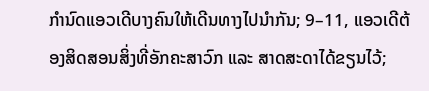ກຳນົດແອວເດີບາງຄົນໃຫ້ເດີນທາງໄປນຳກັນ; 9–11, ແອວເດີຕ້ອງສິດສອນສິ່ງທີ່ອັກຄະສາວົກ ແລະ ສາດສະດາໄດ້ຂຽນໄວ້;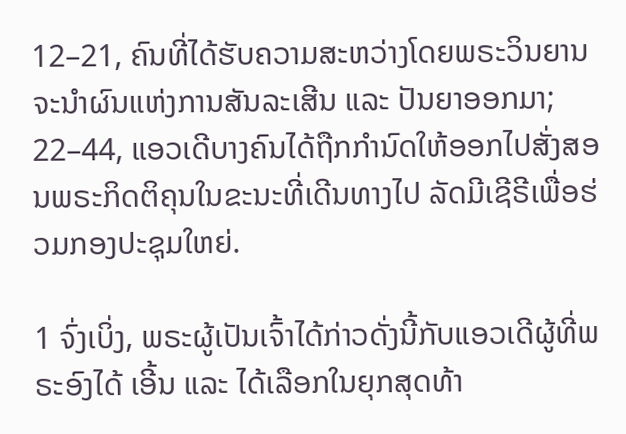12–21, ຄົນທີ່ໄດ້ຮັບຄວາມສະຫວ່າງໂດຍພຣະວິນຍານຈະນຳຜົນແຫ່ງການສັນລະເສີນ ແລະ ປັນຍາອອກມາ; 22–44, ແອວເດີບາງຄົນໄດ້ຖືກກຳນົດໃຫ້ອອກໄປສັ່ງສອນພຣະກິດຕິຄຸນໃນຂະນະທີ່ເດີນທາງໄປ ລັດມີເຊີຣີເພື່ອຮ່ວມກອງປະຊຸມໃຫຍ່.

1 ຈົ່ງເບິ່ງ, ພຣະຜູ້ເປັນເຈົ້າໄດ້ກ່າວດັ່ງນີ້ກັບແອວເດີຜູ້ທີ່ພຣະອົງໄດ້ ເອີ້ນ ແລະ ໄດ້ເລືອກໃນຍຸກສຸດທ້າ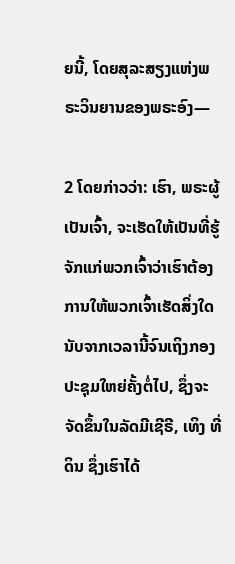ຍນີ້, ໂດຍສຸລະສຽງແຫ່ງພຣະວິນຍານຂອງພຣະອົງ—

2 ໂດຍກ່າວວ່າ: ເຮົາ, ພຣະຜູ້ເປັນເຈົ້າ, ຈະເຮັດໃຫ້ເປັນທີ່ຮູ້ຈັກແກ່ພວກເຈົ້າວ່າເຮົາຕ້ອງການໃຫ້ພວກເຈົ້າເຮັດສິ່ງໃດນັບຈາກເວລານີ້ຈົນເຖິງກອງປະຊຸມໃຫຍ່ຄັ້ງຕໍ່ໄປ, ຊຶ່ງຈະຈັດຂຶ້ນໃນລັດມີເຊີຣີ, ເທິງ ທີ່ດິນ ຊຶ່ງເຮົາໄດ້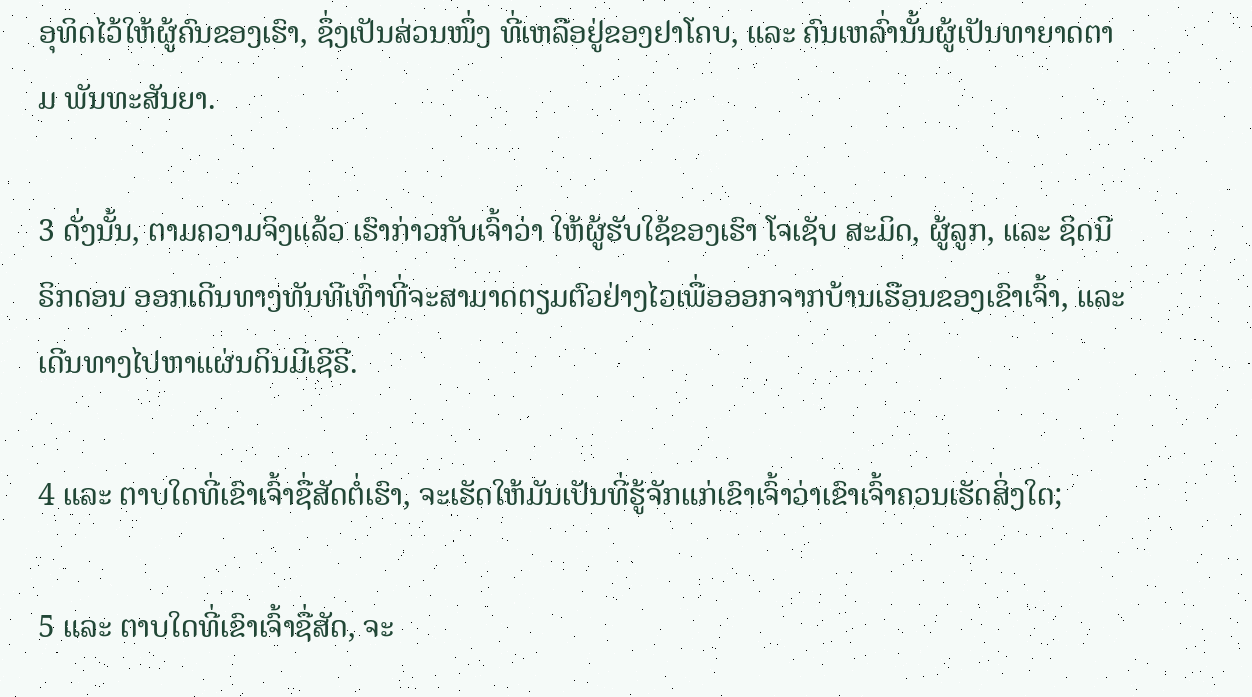ອຸທິດໄວ້ໃຫ້ຜູ້ຄົນຂອງເຮົາ, ຊຶ່ງເປັນສ່ວນໜຶ່ງ ທີ່ເຫລືອຢູ່ຂອງຢາໂຄບ, ແລະ ຄົນເຫລົ່ານັ້ນຜູ້ເປັນທາຍາດຕາມ ພັນທະສັນຍາ.

3 ດັ່ງນັ້ນ, ຕາມຄວາມຈິງແລ້ວ ເຮົາກ່າວກັບເຈົ້າວ່າ ໃຫ້ຜູ້ຮັບໃຊ້ຂອງເຮົາ ໂຈເຊັບ ສະມິດ, ຜູ້ລູກ, ແລະ ຊິດນີ ຣິກດອນ ອອກເດີນທາງທັນທີເທົ່າທີ່ຈະສາມາດຕຽມຕົວຢ່າງໄວເພື່ອອອກຈາກບ້ານເຮືອນຂອງເຂົາເຈົ້າ, ແລະ ເດີນທາງໄປຫາແຜ່ນດິນມີເຊີຣີ.

4 ແລະ ຕາບໃດທີ່ເຂົາເຈົ້າຊື່ສັດຕໍ່ເຮົາ, ຈະເຮັດໃຫ້ມັນເປັນທີ່ຮູ້ຈັກແກ່ເຂົາເຈົ້າວ່າເຂົາເຈົ້າຄວນເຮັດສິ່ງໃດ;

5 ແລະ ຕາບໃດທີ່ເຂົາເຈົ້າຊື່ສັດ, ຈະ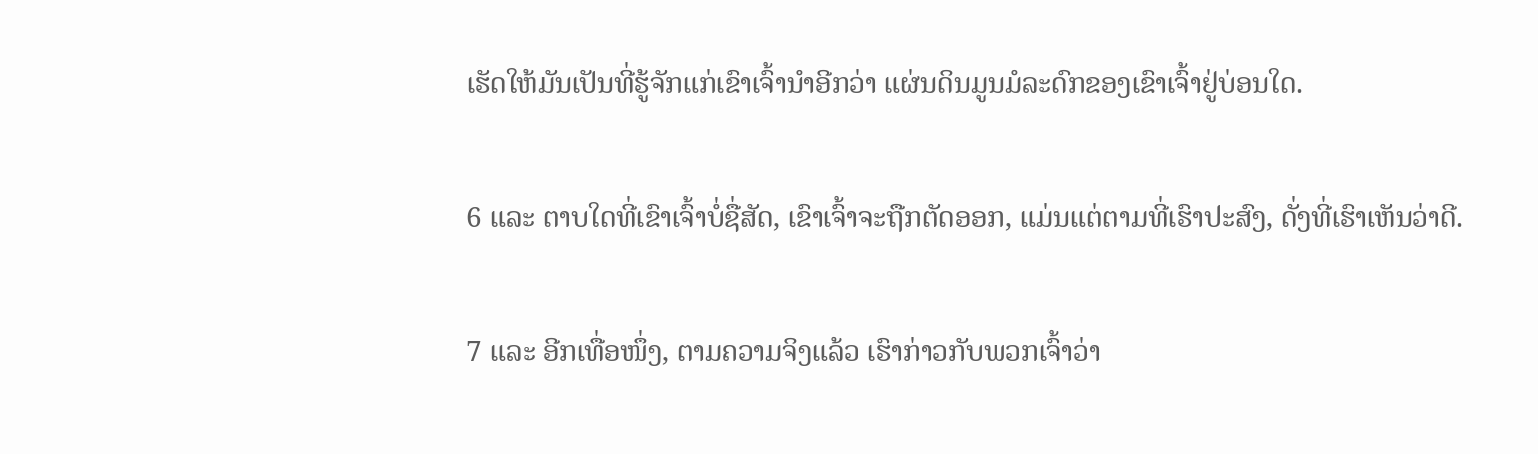ເຮັດໃຫ້ມັນເປັນທີ່ຮູ້ຈັກແກ່ເຂົາເຈົ້ານຳອີກວ່າ ແຜ່ນດິນມູນມໍລະດົກຂອງເຂົາເຈົ້າຢູ່ບ່ອນໃດ.

6 ແລະ ຕາບໃດທີ່ເຂົາເຈົ້າບໍ່ຊື່ສັດ, ເຂົາເຈົ້າຈະຖືກຕັດອອກ, ແມ່ນແຕ່ຕາມທີ່ເຮົາປະສົງ, ດັ່ງທີ່ເຮົາເຫັນວ່າດີ.

7 ແລະ ອີກເທື່ອໜຶ່ງ, ຕາມຄວາມຈິງແລ້ວ ເຮົາກ່າວກັບພວກເຈົ້າວ່າ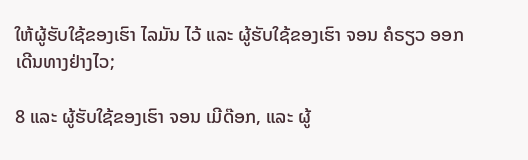ໃຫ້ຜູ້ຮັບໃຊ້ຂອງເຮົາ ໄລມັນ ໄວ້ ແລະ ຜູ້ຮັບໃຊ້ຂອງເຮົາ ຈອນ ຄໍຣຽວ ອອກເດີນທາງຢ່າງໄວ;

8 ແລະ ຜູ້ຮັບໃຊ້ຂອງເຮົາ ຈອນ ເມີດ໊ອກ, ແລະ ຜູ້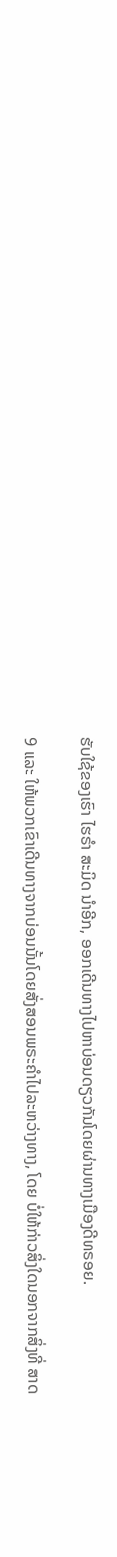ຮັບໃຊ້ຂອງເຮົາ ໄຮຣຳ ສະມິດ ນຳອີກ, ອອກເດີນທາງໄປຫາບ່ອນດຽວກັນໂດຍຜ່ານທາງເມືອງດີທຣອຍ.

9 ແລະ ໃຫ້ພວກເຂົາເດີນທາງຈາກບ່ອນນັ້ນໂດຍສັ່ງສອນພຣະຄຳໄປລະຫວ່າງທາງ, ໂດຍ ບໍ່ໃຫ້ກ່າວສິ່ງໃດນອກຈາກສິ່ງທີ່ ສາດ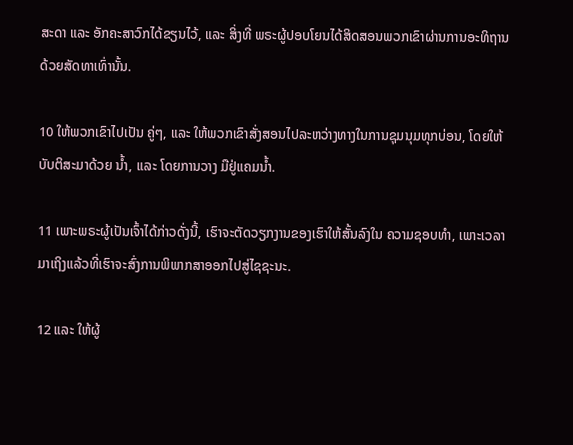ສະດາ ແລະ ອັກຄະສາວົກໄດ້ຂຽນໄວ້, ແລະ ສິ່ງທີ່ ພຣະຜູ້ປອບໂຍນໄດ້ສິດສອນພວກເຂົາຜ່ານການອະທິຖານດ້ວຍສັດທາເທົ່ານັ້ນ.

10 ໃຫ້ພວກເຂົາໄປເປັນ ຄູ່ໆ, ແລະ ໃຫ້ພວກເຂົາສັ່ງສອນໄປລະຫວ່າງທາງໃນການຊຸມນຸມທຸກບ່ອນ, ໂດຍໃຫ້ບັບຕິສະມາດ້ວຍ ນ້ຳ, ແລະ ໂດຍການວາງ ມືຢູ່ແຄມນ້ຳ.

11 ເພາະພຣະຜູ້ເປັນເຈົ້າໄດ້ກ່າວດັ່ງນີ້, ເຮົາຈະຕັດວຽກງານຂອງເຮົາໃຫ້ສັ້ນລົງໃນ ຄວາມຊອບທຳ, ເພາະເວລາມາເຖິງແລ້ວທີ່ເຮົາຈະສົ່ງການພິພາກສາອອກໄປສູ່ໄຊຊະນະ.

12 ແລະ ໃຫ້ຜູ້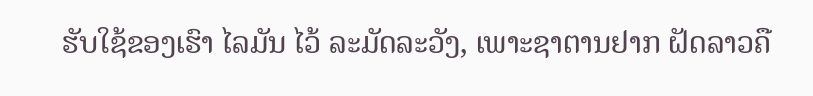ຮັບໃຊ້ຂອງເຮົາ ໄລມັນ ໄວ້ ລະມັດລະວັງ, ເພາະຊາຕານຢາກ ຝັດລາວຄື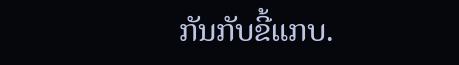ກັນກັບຂີ້ແກບ.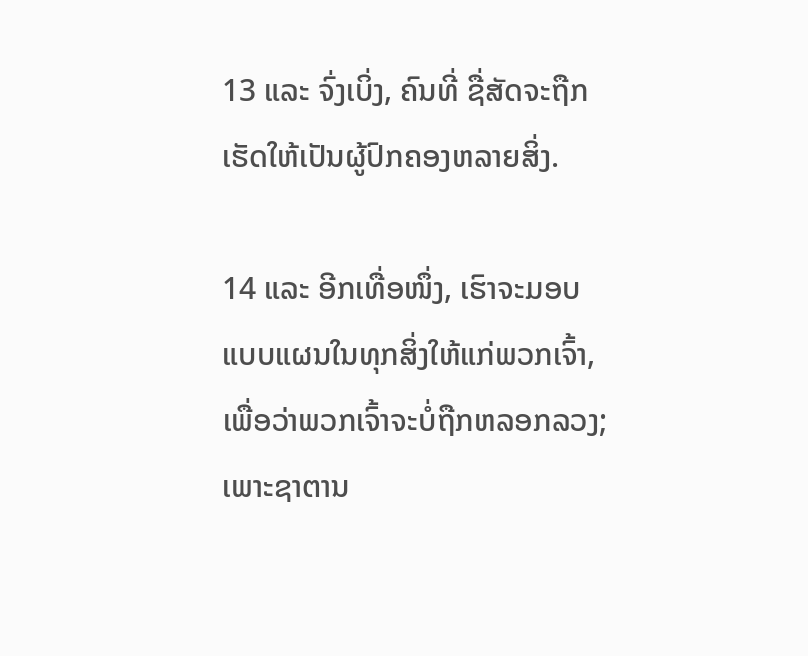13 ແລະ ຈົ່ງເບິ່ງ, ຄົນທີ່ ຊື່ສັດຈະຖືກເຮັດໃຫ້ເປັນຜູ້ປົກຄອງຫລາຍສິ່ງ.

14 ແລະ ອີກເທື່ອໜຶ່ງ, ເຮົາຈະມອບແບບແຜນໃນທຸກສິ່ງໃຫ້ແກ່ພວກເຈົ້າ, ເພື່ອວ່າພວກເຈົ້າຈະບໍ່ຖືກຫລອກລວງ; ເພາະຊາຕານ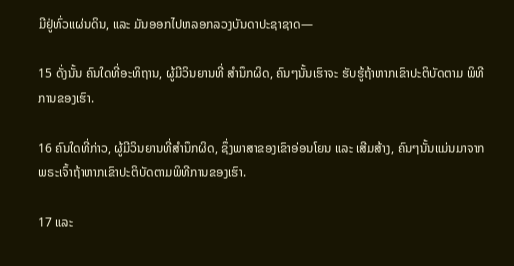ມີຢູ່ທົ່ວແຜ່ນດິນ, ແລະ ມັນອອກໄປຫລອກລວງບັນດາປະຊາຊາດ—

15 ດັ່ງນັ້ນ ຄົນໃດທີ່ອະທິຖານ, ຜູ້ມີວິນຍານທີ່ ສຳນຶກຜິດ, ຄົນໆນັ້ນເຮົາຈະ ຮັບຮູ້ຖ້າຫາກເຂົາປະຕິບັດຕາມ ພິທີການຂອງເຮົາ.

16 ຄົນໃດທີ່ກ່າວ, ຜູ້ມີວິນຍານທີ່ສຳນຶກຜິດ, ຊຶ່ງພາສາຂອງເຂົາອ່ອນໂຍນ ແລະ ເສີມສ້າງ, ຄົນໆນັ້ນແມ່ນມາຈາກພຣະເຈົ້າຖ້າຫາກເຂົາປະຕິບັດຕາມພິທີການຂອງເຮົາ.

17 ແລະ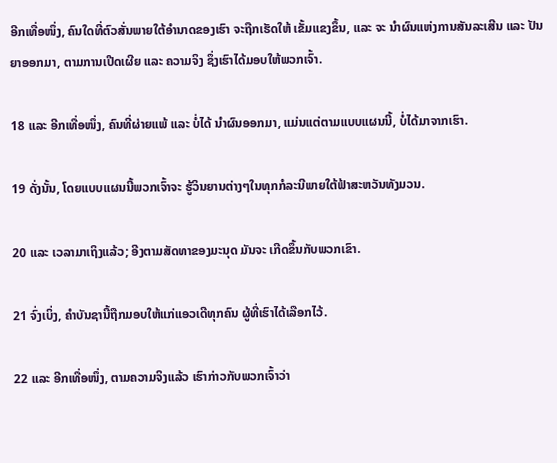ອີກເທື່ອໜຶ່ງ, ຄົນໃດທີ່ຕົວສັ່ນພາຍໃຕ້ອຳນາດຂອງເຮົາ ຈະຖືກເຮັດໃຫ້ ເຂັ້ມແຂງຂຶ້ນ, ແລະ ຈະ ນຳຜົນແຫ່ງການສັນລະເສີນ ແລະ ປັນຍາອອກມາ, ຕາມການເປີດເຜີຍ ແລະ ຄວາມຈິງ ຊຶ່ງເຮົາໄດ້ມອບໃຫ້ພວກເຈົ້າ.

18 ແລະ ອີກເທື່ອໜຶ່ງ, ຄົນທີ່ຜ່າຍແພ້ ແລະ ບໍ່ໄດ້ ນຳຜົນອອກມາ, ແມ່ນແຕ່ຕາມແບບແຜນນີ້, ບໍ່ໄດ້ມາຈາກເຮົາ.

19 ດັ່ງນັ້ນ, ໂດຍແບບແຜນນີ້ພວກເຈົ້າຈະ ຮູ້ວິນຍານຕ່າງໆໃນທຸກກໍລະນີພາຍໃຕ້ຟ້າສະຫວັນທັງມວນ.

20 ແລະ ເວລາມາເຖິງແລ້ວ; ອີງຕາມສັດທາຂອງມະນຸດ ມັນຈະ ເກີດຂຶ້ນກັບພວກເຂົາ.

21 ຈົ່ງເບິ່ງ, ຄຳບັນຊານີ້ຖືກມອບໃຫ້ແກ່ແອວເດີທຸກຄົນ ຜູ້ທີ່ເຮົາໄດ້ເລືອກໄວ້.

22 ແລະ ອີກເທື່ອໜຶ່ງ, ຕາມຄວາມຈິງແລ້ວ ເຮົາກ່າວກັບພວກເຈົ້າວ່າ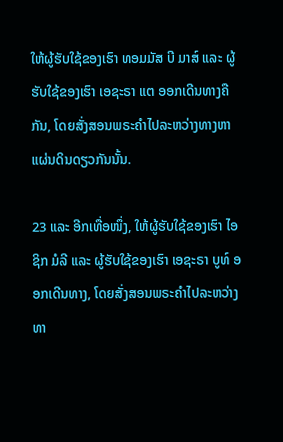ໃຫ້ຜູ້ຮັບໃຊ້ຂອງເຮົາ ທອມມັສ ບີ ມາສ໌ ແລະ ຜູ້ຮັບໃຊ້ຂອງເຮົາ ເອຊະຣາ ແຕ ອອກເດີນທາງຄືກັນ, ໂດຍສັ່ງສອນພຣະຄຳໄປລະຫວ່າງທາງຫາແຜ່ນດິນດຽວກັນນັ້ນ.

23 ແລະ ອີກເທື່ອໜຶ່ງ, ໃຫ້ຜູ້ຮັບໃຊ້ຂອງເຮົາ ໄອຊິກ ມໍລີ ແລະ ຜູ້ຮັບໃຊ້ຂອງເຮົາ ເອຊະຣາ ບູທ໌ ອອກເດີນທາງ, ໂດຍສັ່ງສອນພຣະຄຳໄປລະຫວ່າງທາ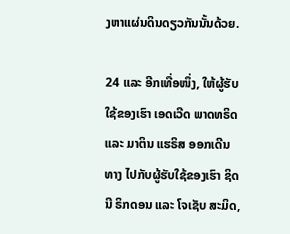ງຫາແຜ່ນດິນດຽວກັນນັ້ນດ້ວຍ.

24 ແລະ ອີກເທື່ອໜຶ່ງ, ໃຫ້ຜູ້ຮັບໃຊ້ຂອງເຮົາ ເອດເວີດ ພາດທຣິດ ແລະ ມາຕິນ ແຮຣິສ ອອກເດີນທາງ ໄປກັບຜູ້ຮັບໃຊ້ຂອງເຮົາ ຊິດນີ ຣິກດອນ ແລະ ໂຈເຊັບ ສະມິດ,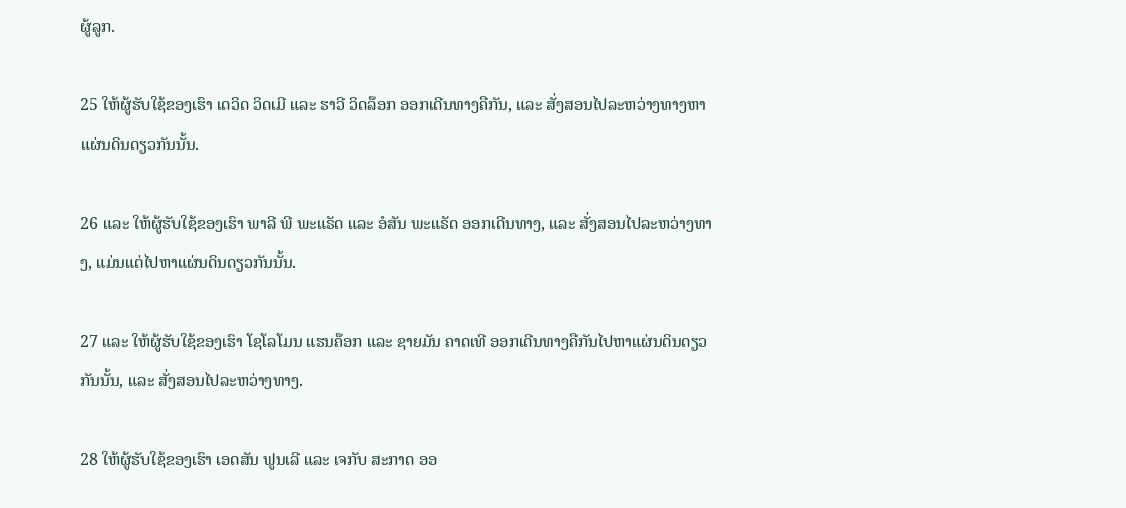ຜູ້ລູກ.

25 ໃຫ້ຜູ້ຮັບໃຊ້ຂອງເຮົາ ເດວິດ ວິດເມີ ແລະ ຮາວີ ວິດລ໊ອກ ອອກເດີນທາງຄືກັນ, ແລະ ສັ່ງສອນໄປລະຫວ່າງທາງຫາແຜ່ນດິນດຽວກັນນັ້ນ.

26 ແລະ ໃຫ້ຜູ້ຮັບໃຊ້ຂອງເຮົາ ພາລີ ພີ ພະແຣັດ ແລະ ອໍສັນ ພະແຣັດ ອອກເດີນທາງ, ແລະ ສັ່ງສອນໄປລະຫວ່າງທາງ, ແມ່ນແຕ່ໄປຫາແຜ່ນດິນດຽວກັນນັ້ນ.

27 ແລະ ໃຫ້ຜູ້ຮັບໃຊ້ຂອງເຮົາ ໂຊໂລໂມນ ແຮນຄ໊ອກ ແລະ ຊາຍມັນ ຄາດເທີ ອອກເດີນທາງຄືກັນໄປຫາແຜ່ນດິນດຽວກັນນັ້ນ, ແລະ ສັ່ງສອນໄປລະຫວ່າງທາງ.

28 ໃຫ້ຜູ້ຮັບໃຊ້ຂອງເຮົາ ເອດສັນ ຟູນເລີ ແລະ ເຈກັບ ສະກາດ ອອ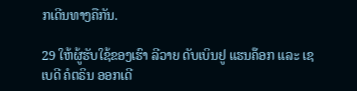ກເດີນທາງຄືກັນ.

29 ໃຫ້ຜູ້ຮັບໃຊ້ຂອງເຮົາ ລີວາຍ ດັບເບິນຢູ ແຮນຄ໊ອກ ແລະ ເຊເບດີ ຄໍຕຣິນ ອອກເດີ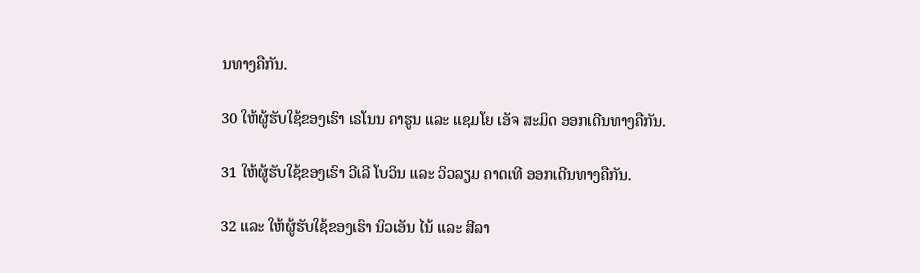ນທາງຄືກັນ.

30 ໃຫ້ຜູ້ຮັບໃຊ້ຂອງເຮົາ ເຣໂນນ ຄາຮູນ ແລະ ແຊມໂຍ ເອັຈ ສະມິດ ອອກເດີນທາງຄືກັນ.

31 ໃຫ້ຜູ້ຮັບໃຊ້ຂອງເຮົາ ວີເລີ ໂບວິນ ແລະ ວິວລຽມ ຄາດເທີ ອອກເດີນທາງຄືກັນ.

32 ແລະ ໃຫ້ຜູ້ຮັບໃຊ້ຂອງເຮົາ ນິວເອັນ ໄນ້ ແລະ ສີລາ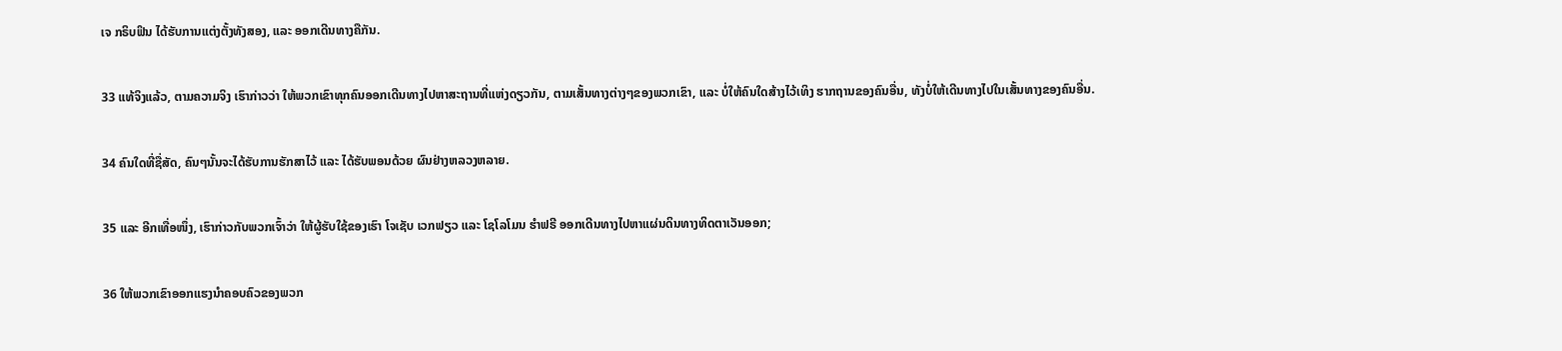ເຈ ກຣິບຟິນ ໄດ້ຮັບການແຕ່ງຕັ້ງທັງສອງ, ແລະ ອອກເດີນທາງຄືກັນ.

33 ແທ້ຈິງແລ້ວ, ຕາມຄວາມຈິງ ເຮົາກ່າວວ່າ ໃຫ້ພວກເຂົາທຸກຄົນອອກເດີນທາງໄປຫາສະຖານທີ່ແຫ່ງດຽວກັນ, ຕາມເສັ້ນທາງຕ່າງໆຂອງພວກເຂົາ, ແລະ ບໍ່ໃຫ້ຄົນໃດສ້າງໄວ້ເທິງ ຮາກຖານຂອງຄົນອື່ນ, ທັງບໍ່ໃຫ້ເດີນທາງໄປໃນເສັ້ນທາງຂອງຄົນອື່ນ.

34 ຄົນໃດທີ່ຊື່ສັດ, ຄົນໆນັ້ນຈະໄດ້ຮັບການຮັກສາໄວ້ ແລະ ໄດ້ຮັບພອນດ້ວຍ ຜົນຢ່າງຫລວງຫລາຍ.

35 ແລະ ອີກເທື່ອໜຶ່ງ, ເຮົາກ່າວກັບພວກເຈົ້າວ່າ ໃຫ້ຜູ້ຮັບໃຊ້ຂອງເຮົາ ໂຈເຊັບ ເວກຟຽວ ແລະ ໂຊໂລໂມນ ຮຳຟຣີ ອອກເດີນທາງໄປຫາແຜ່ນດິນທາງທິດຕາເວັນອອກ;

36 ໃຫ້ພວກເຂົາອອກແຮງນຳຄອບຄົວຂອງພວກ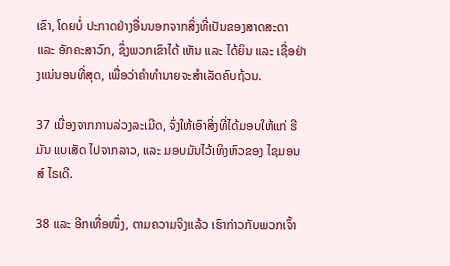ເຂົາ, ໂດຍບໍ່ ປະກາດຢ່າງອື່ນນອກຈາກສິ່ງທີ່ເປັນຂອງສາດສະດາ ແລະ ອັກຄະສາວົກ, ຊຶ່ງພວກເຂົາໄດ້ ເຫັນ ແລະ ໄດ້ຍິນ ແລະ ເຊື່ອຢ່າງແນ່ນອນທີ່ສຸດ, ເພື່ອວ່າຄຳທຳນາຍຈະສຳເລັດຄົບຖ້ວນ.

37 ເນື່ອງຈາກການລ່ວງລະເມີດ, ຈົ່ງໃຫ້ເອົາສິ່ງທີ່ໄດ້ມອບໃຫ້ແກ່ ຮີມັນ ແບເສັດ ໄປຈາກລາວ, ແລະ ມອບມັນໄວ້ເທິງຫົວຂອງ ໄຊມອນສ໌ ໄຣເດີ.

38 ແລະ ອີກເທື່ອໜຶ່ງ, ຕາມຄວາມຈິງແລ້ວ ເຮົາກ່າວກັບພວກເຈົ້າ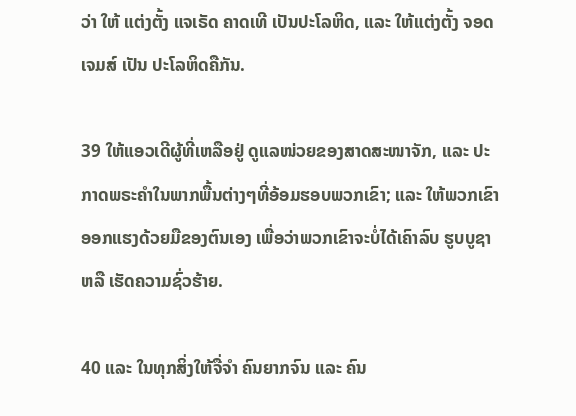ວ່າ ໃຫ້ ແຕ່ງຕັ້ງ ແຈເຣັດ ຄາດເທີ ເປັນປະໂລຫິດ, ແລະ ໃຫ້ແຕ່ງຕັ້ງ ຈອດ ເຈມສ໌ ເປັນ ປະໂລຫິດຄືກັນ.

39 ໃຫ້ແອວເດີຜູ້ທີ່ເຫລືອຢູ່ ດູແລໜ່ວຍຂອງສາດສະໜາຈັກ, ແລະ ປະກາດພຣະຄຳໃນພາກພື້ນຕ່າງໆທີ່ອ້ອມຮອບພວກເຂົາ; ແລະ ໃຫ້ພວກເຂົາອອກແຮງດ້ວຍມືຂອງຕົນເອງ ເພື່ອວ່າພວກເຂົາຈະບໍ່ໄດ້ເຄົາລົບ ຮູບບູຊາ ຫລື ເຮັດຄວາມຊົ່ວຮ້າຍ.

40 ແລະ ໃນທຸກສິ່ງໃຫ້ຈື່ຈຳ ຄົນຍາກຈົນ ແລະ ຄົນ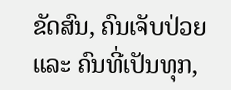ຂັດສົນ, ຄົນເຈັບປ່ວຍ ແລະ ຄົນທີ່ເປັນທຸກ,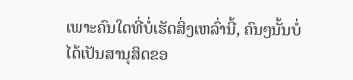ເພາະຄົນໃດທີ່ບໍ່ເຮັດສິ່ງເຫລົ່ານີ້, ຄົນໆນັ້ນບໍ່ໄດ້ເປັນສານຸສິດຂອ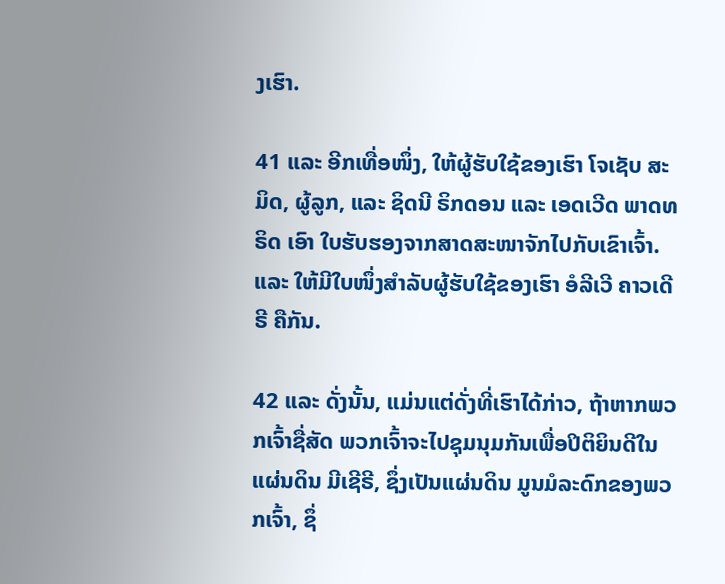ງເຮົາ.

41 ແລະ ອີກເທື່ອໜຶ່ງ, ໃຫ້ຜູ້ຮັບໃຊ້ຂອງເຮົາ ໂຈເຊັບ ສະມິດ, ຜູ້ລູກ, ແລະ ຊິດນີ ຣິກດອນ ແລະ ເອດເວີດ ພາດທຣິດ ເອົາ ໃບຮັບຮອງຈາກສາດສະໜາຈັກໄປກັບເຂົາເຈົ້າ. ແລະ ໃຫ້ມີໃບໜຶ່ງສຳລັບຜູ້ຮັບໃຊ້ຂອງເຮົາ ອໍລີເວີ ຄາວເດີຣີ ຄືກັນ.

42 ແລະ ດັ່ງນັ້ນ, ແມ່ນແຕ່ດັ່ງທີ່ເຮົາໄດ້ກ່າວ, ຖ້າຫາກພວກເຈົ້າຊື່ສັດ ພວກເຈົ້າຈະໄປຊຸມນຸມກັນເພື່ອປິຕິຍິນດີໃນແຜ່ນດິນ ມີເຊີຣີ, ຊຶ່ງເປັນແຜ່ນດິນ ມູນມໍລະດົກຂອງພວກເຈົ້າ, ຊຶ່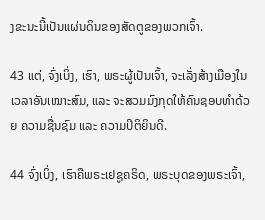ງຂະນະນີ້ເປັນແຜ່ນດິນຂອງສັດຕູຂອງພວກເຈົ້າ.

43 ແຕ່, ຈົ່ງເບິ່ງ, ເຮົາ, ພຣະຜູ້ເປັນເຈົ້າ, ຈະເລັ່ງສ້າງເມືອງໃນເວລາອັນເໝາະສົມ, ແລະ ຈະສວມມົງກຸດໃຫ້ຄົນຊອບທຳດ້ວຍ ຄວາມຊື່ນຊົມ ແລະ ຄວາມປິຕິຍິນດີ.

44 ຈົ່ງເບິ່ງ, ເຮົາຄືພຣະເຢຊູຄຣິດ, ພຣະບຸດຂອງພຣະເຈົ້າ,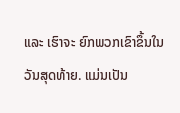ແລະ ເຮົາຈະ ຍົກພວກເຂົາຂຶ້ນໃນວັນສຸດທ້າຍ. ແມ່ນເປັນ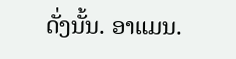ດັ່ງນັ້ນ. ອາແມນ.